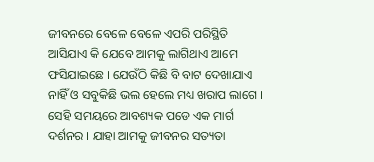ଜୀବନରେ ବେଳେ ବେଳେ ଏପରି ପରିସ୍ଥିତି ଆସିଯାଏ କି ଯେବେ ଆମକୁ ଲାଗିଥାଏ ଆମେ ଫସିଯାଇଛେ । ଯେଉଁଠି କିଛି ବି ବାଟ ଦେଖାଯାଏ ନାହିଁ ଓ ସବୁକିଛି ଭଲ ହେଲେ ମଧ୍ୟ ଖରାପ ଲାଗେ । ସେହି ସମୟରେ ଆବଶ୍ୟକ ପଡେ ଏକ ମାର୍ଗ ଦର୍ଶନର । ଯାହା ଆମକୁ ଜୀବନର ସତ୍ୟତା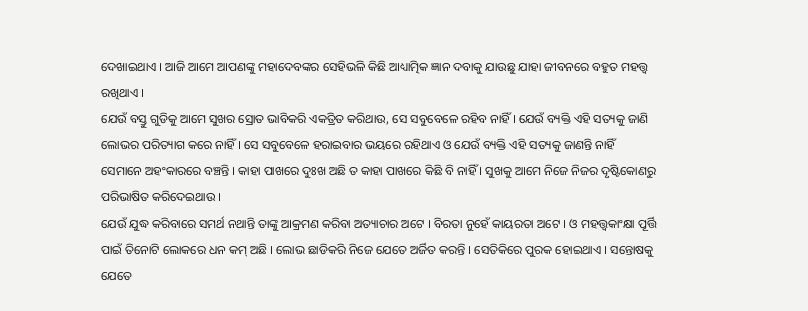ଦେଖାଇଥାଏ । ଆଜି ଆମେ ଆପଣଙ୍କୁ ମହାଦେବଙ୍କର ସେହିଭଳି କିଛି ଆଧ୍ୟାତ୍ମିକ ଜ୍ଞାନ ଦବାକୁ ଯାଉଛୁ ଯାହା ଜୀବନରେ ବହୁତ ମହତ୍ତ୍ୱ ରଖିଥାଏ ।
ଯେଉଁ ବସ୍ତୁ ଗୁଡିକୁ ଆମେ ସୁଖର ସ୍ରୋତ ଭାବିକରି ଏକତ୍ରିତ କରିଥାଉ, ସେ ସବୁବେଳେ ରହିବ ନାହିଁ । ଯେଉଁ ବ୍ୟକ୍ତି ଏହି ସତ୍ୟକୁ ଜାଣି ଲୋଭର ପରିତ୍ୟାଗ କରେ ନାହିଁ । ସେ ସବୁବେଳେ ହରାଇବାର ଭୟରେ ରହିଥାଏ ଓ ଯେଉଁ ବ୍ୟକ୍ତି ଏହି ସତ୍ୟକୁ ଜାଣନ୍ତି ନାହିଁ ସେମାନେ ଅହଂକାରରେ ବଞ୍ଚନ୍ତି । କାହା ପାଖରେ ଦୁଃଖ ଅଛି ତ କାହା ପାଖରେ କିଛି ବି ନାହିଁ । ସୁଖକୁ ଆମେ ନିଜେ ନିଜର ଦୃଷ୍ଟିକୋଣରୁ ପରିଭାଷିତ କରିଦେଇଥାଉ ।
ଯେଉଁ ଯୁଦ୍ଧ କରିବାରେ ସମର୍ଥ ନଥାନ୍ତି ତାଙ୍କୁ ଆକ୍ରମଣ କରିବା ଅତ୍ୟାଚାର ଅଟେ । ବିରତା ନୁହେଁ କାୟରତା ଅଟେ । ଓ ମହତ୍ତ୍ୱକାଂକ୍ଷା ପୂର୍ତ୍ତି ପାଇଁ ତିନୋଟି ଲୋକରେ ଧନ କମ୍ ଅଛି । ଲୋଭ ଛାଡିକରି ନିଜେ ଯେତେ ଅର୍ଜିତ କରନ୍ତି । ସେତିକିରେ ପୁରକ ହୋଇଥାଏ । ସନ୍ତୋଷକୁ ଯେତେ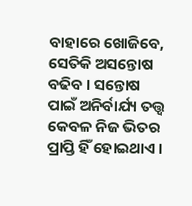ବାହାରେ ଖୋଜିବେ, ସେତିକି ଅସନ୍ତୋଷ ବଢିବ । ସନ୍ତୋଷ ପାଇଁ ଅନିର୍ବାର୍ଯ୍ୟ ତତ୍ତ୍ୱ କେବଳ ନିଜ ଭିତର ପ୍ରାପ୍ତି ହିଁ ହୋଇଥାଏ ।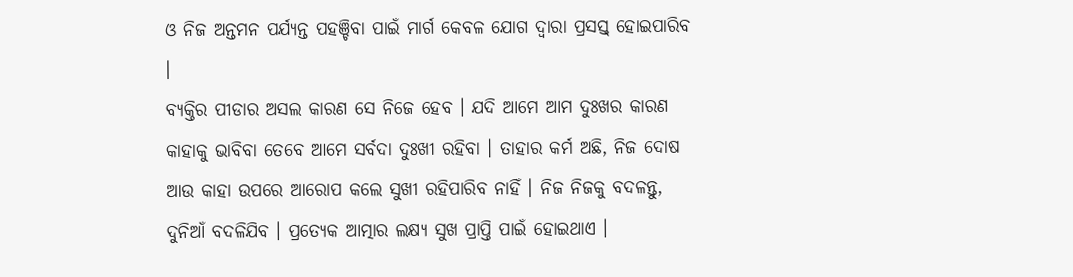ଓ ନିଜ ଅନ୍ତମନ ପର୍ଯ୍ୟନ୍ତ ପହଞ୍ଚିବା ପାଇଁ ମାର୍ଗ କେବଳ ଯୋଗ ଦ୍ୱାରା ପ୍ରସସ୍ତ୍ ହୋଇପାରିବ ।
ବ୍ୟକ୍ତିର ପୀଡାର ଅସଲ କାରଣ ସେ ନିଜେ ହେବ । ଯଦି ଆମେ ଆମ ଦୁଃଖର କାରଣ କାହାକୁ ଭାବିବା ତେବେ ଆମେ ସର୍ବଦା ଦୁଃଖୀ ରହିବା । ତାହାର କର୍ମ ଅଛି, ନିଜ ଦୋଷ ଆଉ କାହା ଉପରେ ଆରୋପ କଲେ ସୁଖୀ ରହିପାରିବ ନାହିଁ । ନିଜ ନିଜକୁ ବଦଳନ୍ତୁ, ଦୁନିଆଁ ବଦଳିଯିବ । ପ୍ରତ୍ୟେକ ଆତ୍ମାର ଲକ୍ଷ୍ୟ ସୁଖ ପ୍ରାପ୍ତି ପାଇଁ ହୋଇଥାଏ ।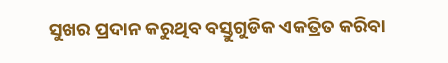ସୁଖର ପ୍ରଦାନ କରୁଥିବ ବସ୍ତୁଗୁଡିକ ଏକତ୍ରିତ କରିବା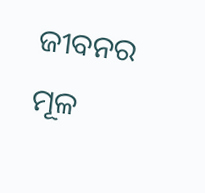ଜୀବନର ମୂଳ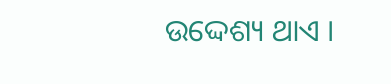ଉଦ୍ଦେଶ୍ୟ ଥାଏ ।